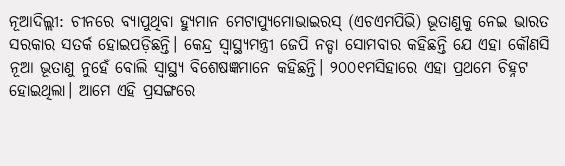ନୂଆଦିଲ୍ଲୀ: ଚୀନରେ ବ୍ୟାପୁଥିବା ହ୍ୟୁମାନ ମେଟାପ୍ୟୁମୋଭାଇରସ୍ (ଏଚଏମପିଭି) ଭୂତାଣୁକୁ ନେଇ ଭାରତ ସରକାର ସତର୍କ ହୋଇପଡ଼ିଛନ୍ତି। କେନ୍ଦ୍ର ସ୍ୱାସ୍ଥ୍ୟମନ୍ତ୍ରୀ ଜେପି ନଡ୍ଡା ସୋମବାର କହିଛନ୍ତି ଯେ ଏହା କୌଣସି ନୂଆ ଭୂତାଣୁ ନୁହେଁ ବୋଲି ସ୍ୱାସ୍ଥ୍ୟ ବିଶେଷଜ୍ଞମାନେ କହିଛନ୍ତି। ୨୦୦୧ମସିହାରେ ଏହା ପ୍ରଥମେ ଚିହ୍ନଟ ହୋଇଥିଲା। ଆମେ ଏହି ପ୍ରସଙ୍ଗରେ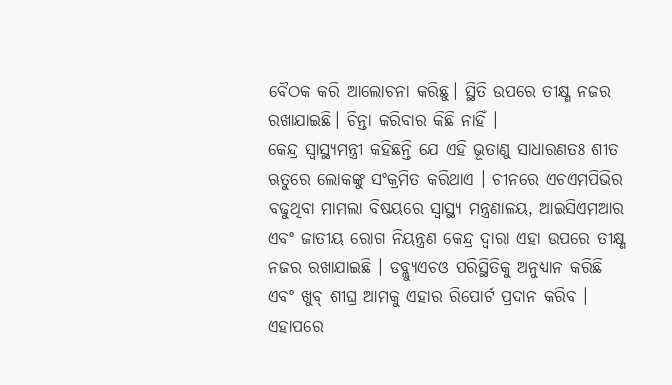ବୈଠକ କରି ଆଲୋଚନା କରିଛୁ। ସ୍ଥିତି ଉପରେ ତୀକ୍ଷ୍ଣ ନଜର ରଖାଯାଇଛି। ଚିନ୍ତା କରିବାର କିଛି ନାହିଁ ।
କେନ୍ଦ୍ର ସ୍ୱାସ୍ଥ୍ୟମନ୍ତ୍ରୀ କହିଛନ୍ତି ଯେ ଏହି ଭୂତାଣୁ ସାଧାରଣତଃ ଶୀତ ଋତୁରେ ଲୋକଙ୍କୁ ସଂକ୍ରମିତ କରିଥାଏ । ଚୀନରେ ଏଚଏମପିଭିର ବଢୁଥିବା ମାମଲା ବିଷୟରେ ସ୍ୱାସ୍ଥ୍ୟ ମନ୍ତ୍ରଣାଳୟ, ଆଇସିଏମଆର ଏବଂ ଜାତୀୟ ରୋଗ ନିୟନ୍ତ୍ରଣ କେନ୍ଦ୍ର ଦ୍ୱାରା ଏହା ଉପରେ ତୀକ୍ଷ୍ଣ ନଜର ରଖାଯାଇଛି । ଡବ୍ଲ୍ୟୁଏଚଓ ପରିସ୍ଥିତିକୁ ଅନୁଧ୍ୟାନ କରିଛି ଏବଂ ଖୁବ୍ ଶୀଘ୍ର ଆମକୁ ଏହାର ରିପୋର୍ଟ ପ୍ରଦାନ କରିବ । ଏହାପରେ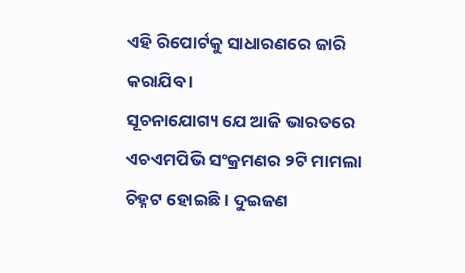ଏହି ରିପୋର୍ଟକୁ ସାଧାରଣରେ ଜାରି କରାଯିବ ।
ସୂଚନାଯୋଗ୍ୟ ଯେ ଆଜି ଭାରତରେ ଏଚଏମପିଭି ସଂକ୍ରମଣର ୨ଟି ମାମଲା ଚିହ୍ନଟ ହୋଇଛି । ଦୁଇଜଣ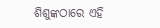ଶିଶୁଙ୍କଠାରେ ଏହି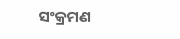ସଂକ୍ରମଣ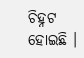ଚିହ୍ନଟ ହୋଇଛି ।